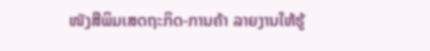ໜັງສືພິມເສດຖະກິດ-ການຄ້າ ລາຍງານໃຫ້ຮູ້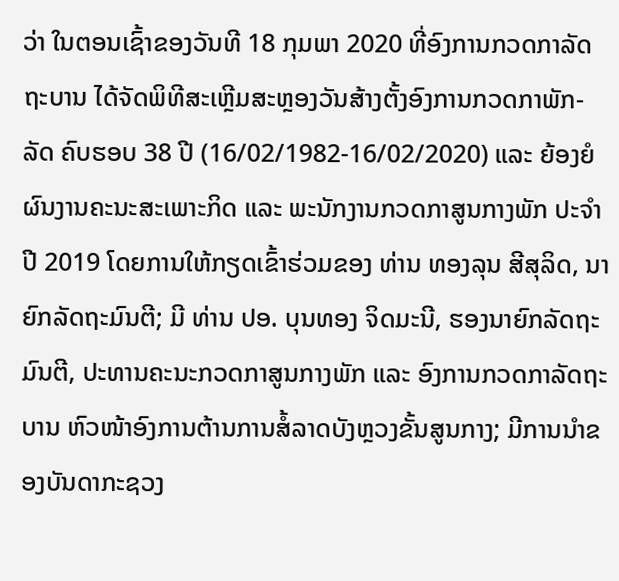ວ່າ ໃນຕອນເຊົ້າຂອງວັນທີ 18 ກຸມພາ 2020 ທີ່ອົງການກວດກາລັດຖະບານ ໄດ້ຈັດພິທີສະເຫຼີມສະຫຼອງວັນສ້າງຕັ້ງອົງການກວດກາພັກ-ລັດ ຄົບຮອບ 38 ປີ (16/02/1982-16/02/2020) ແລະ ຍ້ອງຍໍຜົນງານຄະນະສະເພາະກິດ ແລະ ພະນັກງານກວດກາສູນກາງພັກ ປະຈໍາປີ 2019 ໂດຍການໃຫ້ກຽດເຂົ້າຮ່ວມຂອງ ທ່ານ ທອງລຸນ ສີສຸລິດ, ນາຍົກລັດຖະມົນຕີ; ມີ ທ່ານ ປອ. ບຸນທອງ ຈິດມະນີ, ຮອງນາຍົກລັດຖະມົນຕີ, ປະທານຄະນະກວດກາສູນກາງພັກ ແລະ ອົງການກວດກາລັດຖະບານ ຫົວໜ້າອົງການຕ້ານການສໍ້ລາດບັງຫຼວງຂັ້ນສູນກາງ; ມີການນຳຂອງບັນດາກະຊວງ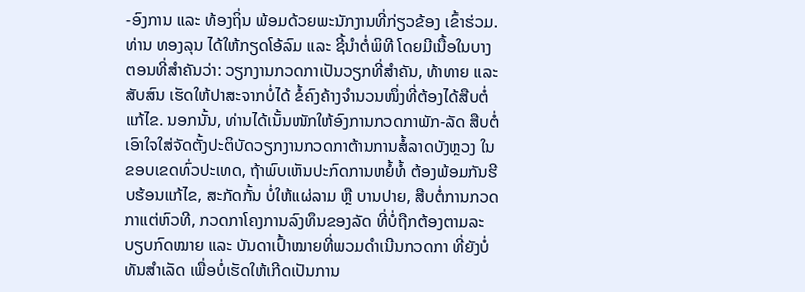-ອົງການ ແລະ ທ້ອງຖິ່ນ ພ້ອມດ້ວຍພະນັກງານທີ່ກ່ຽວຂ້ອງ ເຂົ້າຮ່ວມ.
ທ່ານ ທອງລຸນ ໄດ້ໃຫ້ກຽດໂອ້ລົມ ແລະ ຊີ້ນໍາຕໍ່ພິທີ ໂດຍມີເນື້ອໃນບາງຕອນທີ່ສໍາຄັນວ່າ: ວຽກງານກວດກາເປັນວຽກທີ່ສຳຄັນ, ທ້າທາຍ ແລະ ສັບສົນ ເຮັດໃຫ້ປາສະຈາກບໍ່ໄດ້ ຂໍ້ຄົງຄ້າງຈຳນວນໜຶ່ງທີ່ຕ້ອງໄດ້ສືບຕໍ່ແກ້ໄຂ. ນອກນັ້ນ, ທ່ານໄດ້ເນັ້ນໜັກໃຫ້ອົງການກວດກາພັກ-ລັດ ສືບຕໍ່ເອົາໃຈໃສ່ຈັດຕັ້ງປະຕິບັດວຽກງານກວດກາຕ້ານການສໍ້ລາດບັງຫຼວງ ໃນຂອບເຂດທົ່ວປະເທດ, ຖ້າພົບເຫັນປະກົດການຫຍໍ້ທໍ້ ຕ້ອງພ້ອມກັນຮີບຮ້ອນແກ້ໄຂ, ສະກັດກັ້ນ ບໍ່ໃຫ້ແຜ່ລາມ ຫຼື ບານປາຍ, ສືບຕໍ່ການກວດກາແຕ່ຫົວທີ, ກວດກາໂຄງການລົງທຶນຂອງລັດ ທີ່ບໍ່ຖືກຕ້ອງຕາມລະບຽບກົດໝາຍ ແລະ ບັນດາເປົ້າໝາຍທີ່ພວມດໍາເນີນກວດກາ ທີ່ຍັງບໍ່ທັນສໍາເລັດ ເພື່ອບໍ່ເຮັດໃຫ້ເກີດເປັນການ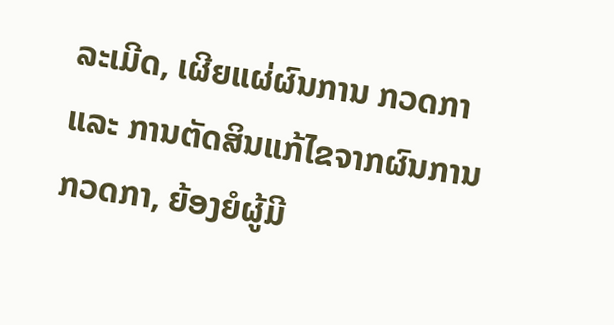ລະເມີດ, ເຜີຍແຜ່ຜົນການ ກວດກາ ແລະ ການຕັດສິນແກ້ໄຂຈາກຜົນການກວດກາ, ຍ້ອງຍໍຜູ້ມີ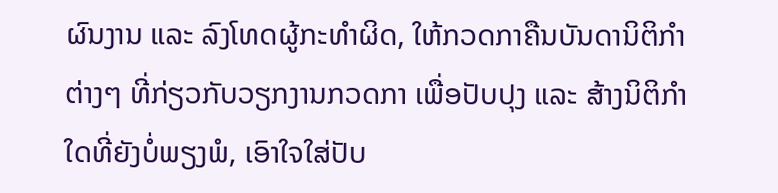ຜົນງານ ແລະ ລົງໂທດຜູ້ກະທຳຜິດ, ໃຫ້ກວດກາຄືນບັນດານິຕິກຳຕ່າງໆ ທີ່ກ່ຽວກັບວຽກງານກວດກາ ເພື່ອປັບປຸງ ແລະ ສ້າງນິຕິກຳໃດທີ່ຍັງບໍ່ພຽງພໍ, ເອົາໃຈໃສ່ປັບ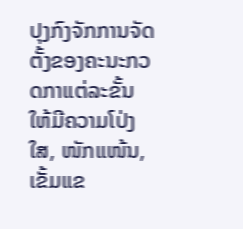ປຸງກົງຈັກການຈັດຕັ້ງຂອງຄະນະກວດກາແຕ່ລະຂັ້ນ ໃຫ້ມີຄວາມໂປ່ງໃສ, ໜັກແໜ້ນ, ເຂັ້ມແຂ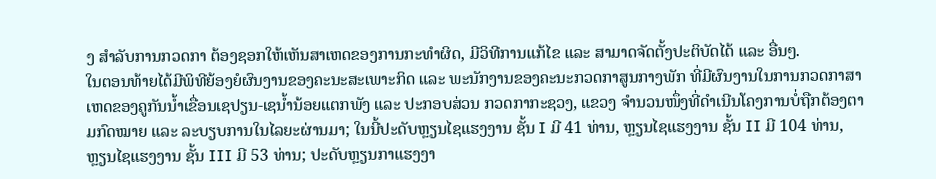ງ ສໍາລັບການກວດກາ ຕ້ອງຊອກໃຫ້ເຫັນສາເຫດຂອງການກະທໍາຜິດ, ມີວິທີການແກ້ໄຂ ແລະ ສາມາດຈັດຕັ້ງປະຕິບັດໄດ້ ແລະ ອື່ນໆ.
ໃນຕອນທ້າຍໄດ້ມີພິທີຍ້ອງຍໍຜົນງານຂອງຄະນະສະເພາະກິດ ແລະ ພະນັກງານຂອງຄະນະກວດກາສູນກາງພັກ ທີ່ມີຜົນງານໃນການກວດກາສາເຫດຂອງຄູກັນນໍ້າເຂື່ອນເຊປຽນ-ເຊນໍ້ານ້ອຍແຕກພັງ ແລະ ປະກອບສ່ວນ ກວດກາກະຊວງ, ແຂວງ ຈໍານວນໜຶ່ງທີ່ດໍາເນີນໂຄງການບໍ່ຖືກຕ້ອງຕາມກົດໝາຍ ແລະ ລະບຽບການໃນໄລຍະຜ່ານມາ; ໃນນີ້ປະດັບຫຼຽນໄຊແຮງງານ ຊັ້ນ I ມີ 41 ທ່ານ, ຫຼຽນໄຊແຮງງານ ຊັ້ນ II ມີ 104 ທ່ານ, ຫຼຽນໄຊແຮງງານ ຊັ້ນ III ມີ 53 ທ່ານ; ປະດັບຫຼຽນກາແຮງງາ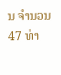ນ ຈໍານວນ 47 ທ່າ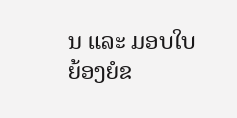ນ ແລະ ມອບໃບຍ້ອງຍໍຂ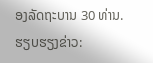ອງລັດຖະບານ 30 ທ່ານ.
ຮຽບຮຽງຂ່າວ: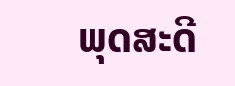ພຸດສະດີ